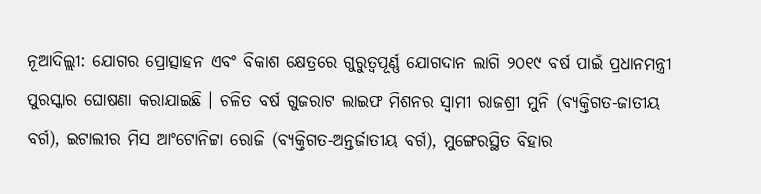ନୂଆଦିଲ୍ଲୀ: ଯୋଗର ପ୍ରୋତ୍ସାହନ ଏବଂ ବିକାଶ କ୍ଷେତ୍ରରେ ଗୁରୁତ୍ୱପୂର୍ଣ୍ଣ ଯୋଗଦାନ ଲାଗି ୨୦୧୯ ବର୍ଷ ପାଇଁ ପ୍ରଧାନମନ୍ତ୍ରୀ ପୁରସ୍କାର ଘୋଷଣା କରାଯାଇଛି । ଚଳିତ ବର୍ଷ ଗୁଜରାଟ ଲାଇଫ ମିଶନର ସ୍ୱାମୀ ରାଜଶ୍ରୀ ମୁନି (ବ୍ୟକ୍ତିଗତ-ଜାତୀୟ ବର୍ଗ), ଇଟାଲୀର ମିସ ଆଂଟୋନିଟ୍ଟା ରୋଜି (ବ୍ୟକ୍ତିଗତ-ଅନ୍ତର୍ଜାତୀୟ ବର୍ଗ), ମୁଙ୍ଗେରସ୍ଥିତ ବିହାର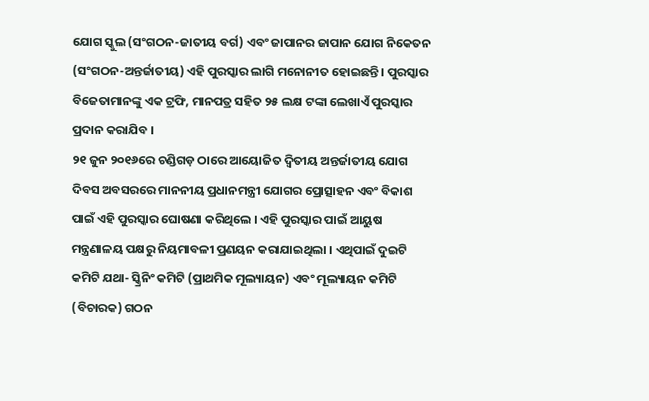ଯୋଗ ସ୍କୁଲ (ସଂଗଠନ-ଜାତୀୟ ବର୍ଗ) ଏବଂ ଜାପାନର ଜାପାନ ଯୋଗ ନିକେତନ (ସଂଗଠନ-ଅନ୍ତର୍ଜାତୀୟ) ଏହି ପୁରସ୍କାର ଲାଗି ମନୋନୀତ ହୋଇଛନ୍ତି । ପୁରସ୍କାର ବିଜେତାମାନଙ୍କୁ ଏକ ଟ୍ରଫି, ମାନପତ୍ର ସହିତ ୨୫ ଲକ୍ଷ ଟଙ୍କା ଲେଖାଏଁ ପୁରସ୍କାର ପ୍ରଦାନ କରାଯିବ ।
୨୧ ଜୁନ ୨୦୧୬ରେ ଚଣ୍ଡିଗଡ଼ ଠାରେ ଆୟୋଜିତ ଦ୍ୱିତୀୟ ଅନ୍ତର୍ଜାତୀୟ ଯୋଗ ଦିବସ ଅବସରରେ ମାନନୀୟ ପ୍ରଧାନମନ୍ତ୍ରୀ ଯୋଗର ପ୍ରୋତ୍ସାହନ ଏବଂ ବିକାଶ ପାଇଁ ଏହି ପୁରସ୍କାର ଘୋଷଣା କରିଥିଲେ । ଏହି ପୁରସ୍କାର ପାଇଁ ଆୟୁଷ ମନ୍ତ୍ରଣାଳୟ ପକ୍ଷରୁ ନିୟମାବଳୀ ପ୍ରଣୟନ କରାଯାଇଥିଲା । ଏଥିପାଇଁ ଦୁଇଟି କମିଟି ଯଥା- ସ୍କ୍ରିନିଂ କମିଟି (ପ୍ରାଥମିକ ମୂଲ୍ୟାୟନ) ଏବଂ ମୂଲ୍ୟାୟନ କମିଟି (ବିଚାରକ) ଗଠନ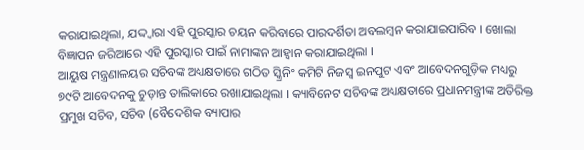କରାଯାଇଥିଲା, ଯଦ୍ଦ୍ୱାରା ଏହି ପୁରସ୍କାର ଚୟନ କରିବାରେ ପାରଦର୍ଶିତା ଅବଲମ୍ବନ କରାଯାଇପାରିବ । ଖୋଲା ବିଜ୍ଞାପନ ଜରିଆରେ ଏହି ପୁରସ୍କାର ପାଇଁ ନାମାଙ୍କନ ଆହ୍ୱାନ କରାଯାଇଥିଲା ।
ଆୟୁଷ ମନ୍ତ୍ରଣାଳୟର ସଚିବଙ୍କ ଅଧ୍ୟକ୍ଷତାରେ ଗଠିତ ସ୍କ୍ରିନିଂ କମିଟି ନିଜସ୍ୱ ଇନପୁଟ ଏବଂ ଆବେଦନଗୁଡ଼ିକ ମଧ୍ୟରୁ ୭୯ଟି ଆବେଦନକୁ ଚୁଡ଼ାନ୍ତ ତାଲିକାରେ ରଖାଯାଇଥିଲା । କ୍ୟାବିନେଟ ସଚିବଙ୍କ ଅଧ୍ୟକ୍ଷତାରେ ପ୍ରଧାନମନ୍ତ୍ରୀଙ୍କ ଅତିରିକ୍ତ ପ୍ରମୁଖ ସଚିବ, ସଚିବ (ବୈଦେଶିକ ବ୍ୟାପାର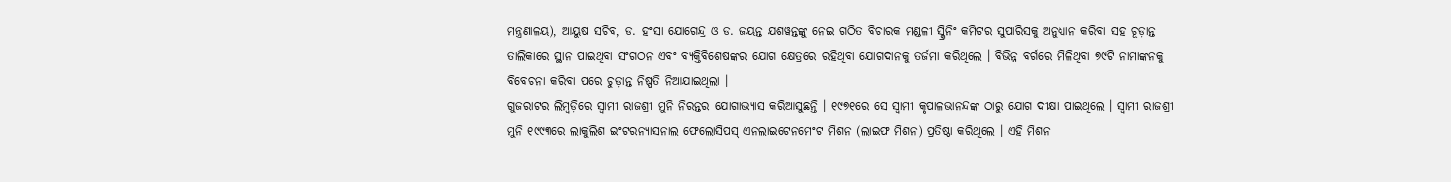ମନ୍ତ୍ରଣାଳୟ), ଆୟୁଷ ସଚିବ, ଡ. ହଂସା ଯୋଗେନ୍ଦ୍ର ଓ ଡ. ଜୟନ୍ତ ଯଶୱନ୍ତଙ୍କୁ ନେଇ ଗଠିତ ବିଚାରକ ମଣ୍ଡଳୀ ସ୍କ୍ରିନିଂ କମିଟର ସୁପାରିସକୁ ଅନୁଧ୍ୟାନ କରିବା ସହ ଚୂଡ଼ାନ୍ତ ତାଲିକାରେ ସ୍ଥାନ ପାଇଥିବା ସଂଗଠନ ଏବଂ ବ୍ୟକ୍ତିବିଶେଷଙ୍କର ଯୋଗ କ୍ଷେତ୍ରରେ ରହିଥିବା ଯୋଗଦାନକୁ ତର୍ଜମା କରିଥିଲେ । ବିଭିନ୍ନ ବର୍ଗରେ ମିଳିଥିବା ୭୯ଟି ନାମାଙ୍କନକୁ ବିବେଚନା କରିବା ପରେ ଚୁଡ଼ାନ୍ତ ନିଷ୍ପତି ନିଆଯାଇଥିଲା ।
ଗୁଜରାଟର ଲିମ୍ବଡ଼ିରେ ସ୍ୱାମୀ ରାଜଶ୍ରୀ ମୁନି ନିରନ୍ତର ଯୋଗାଭ୍ୟାସ କରିଆସୁଛନ୍ତି । ୧୯୭୧ରେ ସେ ସ୍ୱାମୀ କୃପାଳଭାନନ୍ଦଙ୍କ ଠାରୁ ଯୋଗ ଦୀକ୍ଷା ପାଇଥିଲେ । ସ୍ୱାମୀ ରାଜଶ୍ରୀ ମୁନି ୧୯୯୩ରେ ଲାକୁଲିଶ ଇଂଟରନ୍ୟାସନାଲ ଫେଲୋସିପସ୍ ଏନଲାଇଟେନମେଂଟ ମିଶନ (ଲାଇଫ ମିଶନ) ପ୍ରତିଷ୍ଠା କରିଥିଲେ । ଏହି ମିଶନ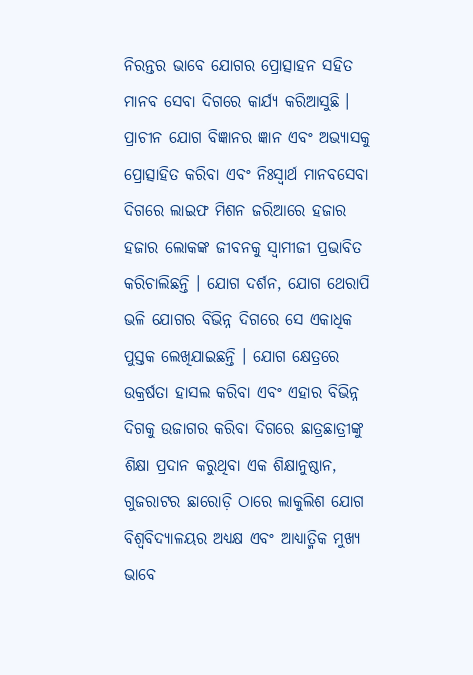ନିରନ୍ତର ଭାବେ ଯୋଗର ପ୍ରୋତ୍ସାହନ ସହିତ ମାନବ ସେବା ଦିଗରେ କାର୍ଯ୍ୟ କରିଆସୁଛି । ପ୍ରାଚୀନ ଯୋଗ ବିଜ୍ଞାନର ଜ୍ଞାନ ଏବଂ ଅଭ୍ୟାସକୁ ପ୍ରୋତ୍ସାହିତ କରିବା ଏବଂ ନିଃସ୍ୱାର୍ଥ ମାନବସେବା ଦିଗରେ ଲାଇଫ ମିଶନ ଜରିଆରେ ହଜାର ହଜାର ଲୋକଙ୍କ ଜୀବନକୁ ସ୍ୱାମୀଜୀ ପ୍ରଭାବିତ କରିଚାଲିଛନ୍ତି । ଯୋଗ ଦର୍ଶନ, ଯୋଗ ଥେରାପି ଭଳି ଯୋଗର ବିଭିନ୍ନ ଦିଗରେ ସେ ଏକାଧିକ ପୁସ୍ତକ ଲେଖିଯାଇଛନ୍ତି । ଯୋଗ କ୍ଷେତ୍ରରେ ଉକ୍ରର୍ଷତା ହାସଲ କରିବା ଏବଂ ଏହାର ବିଭିନ୍ନ ଦିଗକୁ ଉଜାଗର କରିବା ଦିଗରେ ଛାତ୍ରଛାତ୍ରୀଙ୍କୁ ଶିକ୍ଷା ପ୍ରଦାନ କରୁଥିବା ଏକ ଶିକ୍ଷାନୁଷ୍ଠାନ, ଗୁଜରାଟର ଛାରୋଡ଼ି ଠାରେ ଲାକୁଲିଶ ଯୋଗ ବିଶ୍ୱବିଦ୍ୟାଳୟର ଅଧ୍ୟକ୍ଷ ଏବଂ ଆଧ୍ୟାତ୍ମିକ ମୁଖ୍ୟ ଭାବେ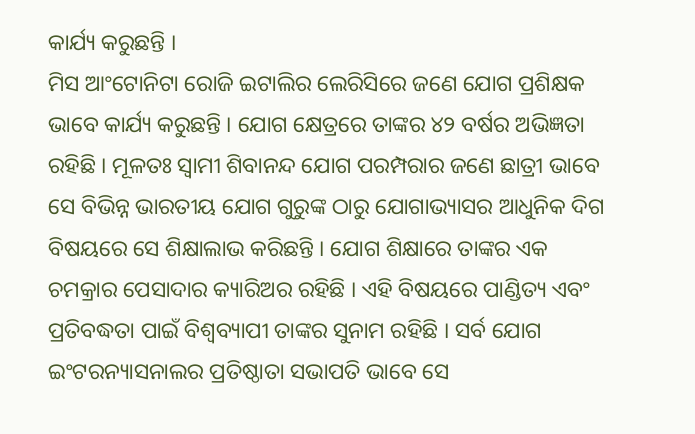କାର୍ଯ୍ୟ କରୁଛନ୍ତି ।
ମିସ ଆଂଟୋନିଟା ରୋଜି ଇଟାଲିର ଲେରିସିରେ ଜଣେ ଯୋଗ ପ୍ରଶିକ୍ଷକ ଭାବେ କାର୍ଯ୍ୟ କରୁଛନ୍ତି । ଯୋଗ କ୍ଷେତ୍ରରେ ତାଙ୍କର ୪୨ ବର୍ଷର ଅଭିଜ୍ଞତା ରହିଛି । ମୂଳତଃ ସ୍ୱାମୀ ଶିବାନନ୍ଦ ଯୋଗ ପରମ୍ପରାର ଜଣେ ଛାତ୍ରୀ ଭାବେ ସେ ବିଭିନ୍ନ ଭାରତୀୟ ଯୋଗ ଗୁରୁଙ୍କ ଠାରୁ ଯୋଗାଭ୍ୟାସର ଆଧୁନିକ ଦିଗ ବିଷୟରେ ସେ ଶିକ୍ଷାଲାଭ କରିଛନ୍ତି । ଯୋଗ ଶିକ୍ଷାରେ ତାଙ୍କର ଏକ ଚମକ୍ରାର ପେସାଦାର କ୍ୟାରିଅର ରହିଛି । ଏହି ବିଷୟରେ ପାଣ୍ଡିତ୍ୟ ଏବଂ ପ୍ରତିବଦ୍ଧତା ପାଇଁ ବିଶ୍ୱବ୍ୟାପୀ ତାଙ୍କର ସୁନାମ ରହିଛି । ସର୍ବ ଯୋଗ ଇଂଟରନ୍ୟାସନାଲର ପ୍ରତିଷ୍ଠାତା ସଭାପତି ଭାବେ ସେ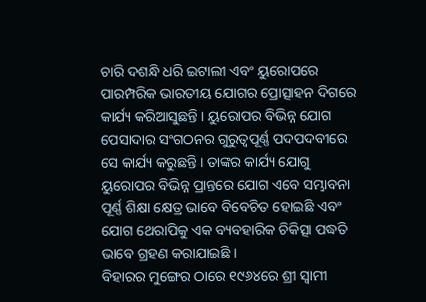ଚାରି ଦଶନ୍ଧି ଧରି ଇଟାଲୀ ଏବଂ ୟୁରୋପରେ ପାରମ୍ପରିକ ଭାରତୀୟ ଯୋଗର ପ୍ରୋତ୍ସାହନ ଦିଗରେ କାର୍ଯ୍ୟ କରିଆସୁଛନ୍ତି । ୟୁରୋପର ବିଭିନ୍ନ ଯୋଗ ପେସାଦାର ସଂଗଠନର ଗୁରୁତ୍ୱପୂର୍ଣ୍ଣ ପଦପଦବୀରେ ସେ କାର୍ଯ୍ୟ କରୁଛନ୍ତି । ତାଙ୍କର କାର୍ଯ୍ୟ ଯୋଗୁ ୟୁରୋପର ବିଭିନ୍ନ ପ୍ରାନ୍ତରେ ଯୋଗ ଏବେ ସମ୍ଭାବନା ପୂର୍ଣ୍ଣ ଶିକ୍ଷା କ୍ଷେତ୍ର ଭାବେ ବିବେଚିତ ହୋଇଛି ଏବଂ ଯୋଗ ଥେରାପିକୁ ଏକ ବ୍ୟବହାରିକ ଚିକିତ୍ସା ପଦ୍ଧତି ଭାବେ ଗ୍ରହଣ କରାଯାଇଛି ।
ବିହାରର ମୁଙ୍ଗେର ଠାରେ ୧୯୬୪ରେ ଶ୍ରୀ ସ୍ୱାମୀ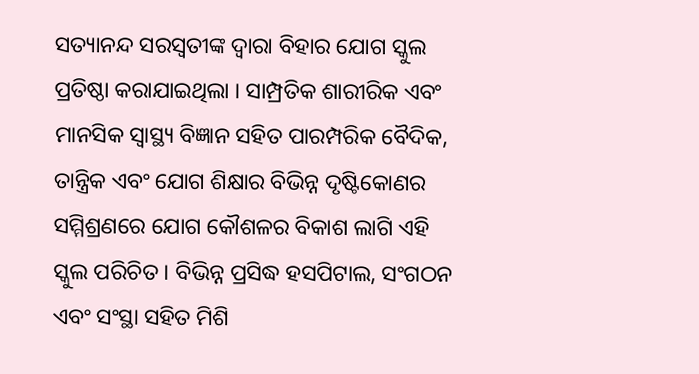ସତ୍ୟାନନ୍ଦ ସରସ୍ୱତୀଙ୍କ ଦ୍ୱାରା ବିହାର ଯୋଗ ସ୍କୁଲ ପ୍ରତିଷ୍ଠା କରାଯାଇଥିଲା । ସାମ୍ପ୍ରତିକ ଶାରୀରିକ ଏବଂ ମାନସିକ ସ୍ୱାସ୍ଥ୍ୟ ବିଜ୍ଞାନ ସହିତ ପାରମ୍ପରିକ ବୈଦିକ, ତାନ୍ତ୍ରିକ ଏବଂ ଯୋଗ ଶିକ୍ଷାର ବିଭିନ୍ନ ଦୃଷ୍ଟିକୋଣର ସମ୍ମିଶ୍ରଣରେ ଯୋଗ କୌଶଳର ବିକାଶ ଲାଗି ଏହି ସ୍କୁଲ ପରିଚିତ । ବିଭିନ୍ନ ପ୍ରସିଦ୍ଧ ହସପିଟାଲ, ସଂଗଠନ ଏବଂ ସଂସ୍ଥା ସହିତ ମିଶି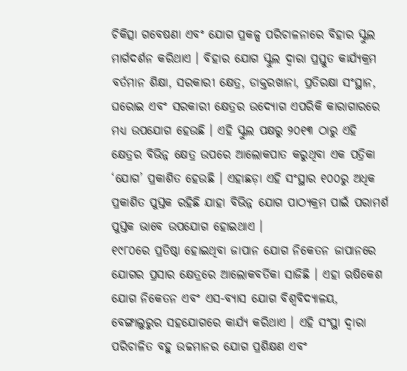ଚିକିତ୍ସା ଗବେଷଣା ଏବଂ ଯୋଗ ପ୍ରକଳ୍ପ ପରିଚାଳନାରେ ବିହାର ସ୍କୁଲ ମାର୍ଗଦର୍ଶନ କରିଥାଏ । ବିହାର ଯୋଗ ସ୍କୁଲ ଦ୍ୱାରା ପ୍ରସ୍ତୁତ କାର୍ଯ୍ୟକ୍ରମ ବର୍ତମାନ ଶିକ୍ଷା, ସରକାରୀ କ୍ଷେତ୍ର, ଡାକ୍ତରଖାନା, ପ୍ରତିରକ୍ଷା ସଂସ୍ଥାନ, ଘରୋଇ ଏବଂ ସରକାରୀ କ୍ଷେତ୍ରର ଉଦ୍ୟୋଗ ଏପରିକି କାରାଗାରରେ ମଧ୍ୟ ଉପଯୋଗ ହେଉଛି । ଏହି ସ୍କୁଲ ପକ୍ଷରୁ ୨୦୧୩ ଠାରୁ ଏହି କ୍ଷେତ୍ରର ବିଭିନ୍ନ କ୍ଷେତ୍ର ଉପରେ ଆଲୋକପାତ କରୁଥିବା ଏକ ପତ୍ରିକା ‘ଯୋଗ’ ପ୍ରକାଶିତ ହେଉଛି । ଏହାଛଡ଼ା ଏହି ସଂସ୍ଥାର ୧୦୦ରୁ ଅଧିକ ପ୍ରକାଶିତ ପୁସ୍ତକ ରହିଛି ଯାହା ବିଭିନ୍ନ ଯୋଗ ପାଠ୍ୟକ୍ରମ ପାଇଁ ପରାମର୍ଶ ପୁସ୍ତକ ଭାବେ ଉପଯୋଗ ହୋଇଥାଏ ।
୧୯୮୦ରେ ପ୍ରତିଷ୍ଠା ହୋଇଥିବା ଜାପାନ ଯୋଗ ନିକେତନ ଜାପାନରେ ଯୋଗର ପ୍ରସାର କ୍ଷେତ୍ରରେ ଆଲୋକବର୍ତିକା ସାଜିଛି । ଏହା ଋଷିକେଶ ଯୋଗ ନିକେତନ ଏବଂ ଏସ-ବ୍ୟାସ ଯୋଗ ବିଶ୍ୱବିଦ୍ୟାଳୟ, ବେଙ୍ଗାଲୁରୁର ସହଯୋଗରେ କାର୍ଯ୍ୟ କରିଥାଏ । ଏହି ସଂସ୍ଥା ଦ୍ୱାରା ପରିଚାଳିତ ବହୁ ଉଚ୍ଚମାନର ଯୋଗ ପ୍ରଶିକ୍ଷଣ ଏବଂ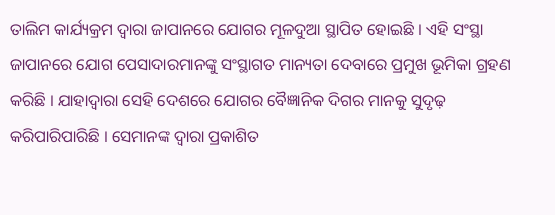ତାଲିମ କାର୍ଯ୍ୟକ୍ରମ ଦ୍ୱାରା ଜାପାନରେ ଯୋଗର ମୂଳଦୁଆ ସ୍ଥାପିତ ହୋଇଛି । ଏହି ସଂସ୍ଥା ଜାପାନରେ ଯୋଗ ପେସାଦାରମାନଙ୍କୁ ସଂସ୍ଥାଗତ ମାନ୍ୟତା ଦେବାରେ ପ୍ରମୁଖ ଭୂମିକା ଗ୍ରହଣ କରିଛି । ଯାହାଦ୍ୱାରା ସେହି ଦେଶରେ ଯୋଗର ବୈଜ୍ଞାନିକ ଦିଗର ମାନକୁ ସୁଦୃଢ଼ କରିପାରିପାରିଛି । ସେମାନଙ୍କ ଦ୍ୱାରା ପ୍ରକାଶିତ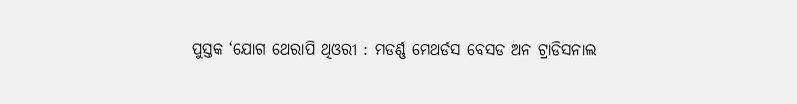ପୁସ୍ତକ ‘ଯୋଗ ଥେରାପି ଥିଓରୀ : ମଡର୍ଣ୍ଣ ମେଥର୍ଡସ ବେସଡ ଅନ ଟ୍ରାଡିସନାଲ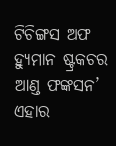ଟିଚିଙ୍ଗସ ଅଫ ହ୍ୟୁମାନ ଷ୍ଟ୍ରକଚର ଆଣ୍ଡ ଫଙ୍କସନ’ ଏହାର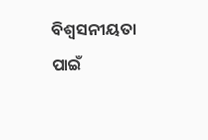ବିଶ୍ୱସନୀୟତା ପାଇଁ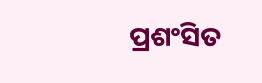ପ୍ରଶଂସିତ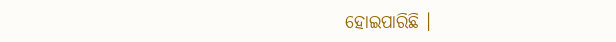ହୋଇପାରିଛି ।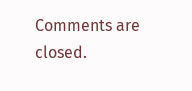Comments are closed.